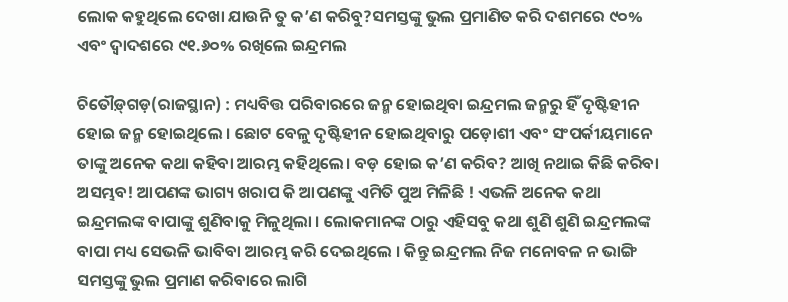ଲୋକ କହୁଥିଲେ ଦେଖା ଯାଉନି ତୁ କ’ଣ କରିବୁ?ସମସ୍ତଙ୍କୁ ଭୁଲ ପ୍ରମାଣିତ କରି ଦଶମରେ ୯୦% ଏବଂ ଦ୍ୱାଦଶରେ ୯୧.୬୦% ରଖିଲେ ଇନ୍ଦ୍ରମଲ

ଚିତୌଡ଼୍‍ଗଡ଼(ରାଜସ୍ଥାନ) : ମଧ୍ୟବିତ୍ତ ପରିବାରରେ ଜନ୍ମ ହୋଇଥିବା ଇନ୍ଦ୍ରମଲ ଜନ୍ମରୁ ହିଁ ଦୃଷ୍ଟିହୀନ ହୋଇ ଜନ୍ମ ହୋଇଥିଲେ । ଛୋଟ ବେଳୁ ଦୃଷ୍ଟିହୀନ ହୋଇଥିବାରୁ ପଡ଼ୋଶୀ ଏବଂ ସଂପର୍କୀୟମାନେ ତାଙ୍କୁ ଅନେକ କଥା କହିବା ଆରମ୍ଭ କହିଥିଲେ। ବଡ଼ ହୋଇ କ’ଣ କରିବ? ଆଖି ନଥାଇ କିଛି କରିବା ଅସମ୍ଭବ! ଆପଣଙ୍କ ଭାଗ୍ୟ ଖରାପ କି ଆପଣଙ୍କୁ ଏମିତି ପୁଅ ମିଳିଛି ! ଏଭଳି ଅନେକ କଥା ଇନ୍ଦ୍ରମଲଙ୍କ ବାପାଙ୍କୁ ଶୁଣିବାକୁ ମିଳୁଥିଲା । ଲୋକମାନଙ୍କ ଠାରୁ ଏହିସବୁ କଥା ଶୁଣି ଶୁଣି ଇନ୍ଦ୍ରମଲଙ୍କ ବାପା ମଧ୍ୟ ସେଭଳି ଭାବିବା ଆରମ୍ଭ କରି ଦେଇଥିଲେ । କିନ୍ତୁ ଇନ୍ଦ୍ରମଲ ନିଜ ମନୋବଳ ନ ଭାଙ୍ଗି ସମସ୍ତଙ୍କୁ ଭୁଲ ପ୍ରମାଣ କରିବାରେ ଲାଗି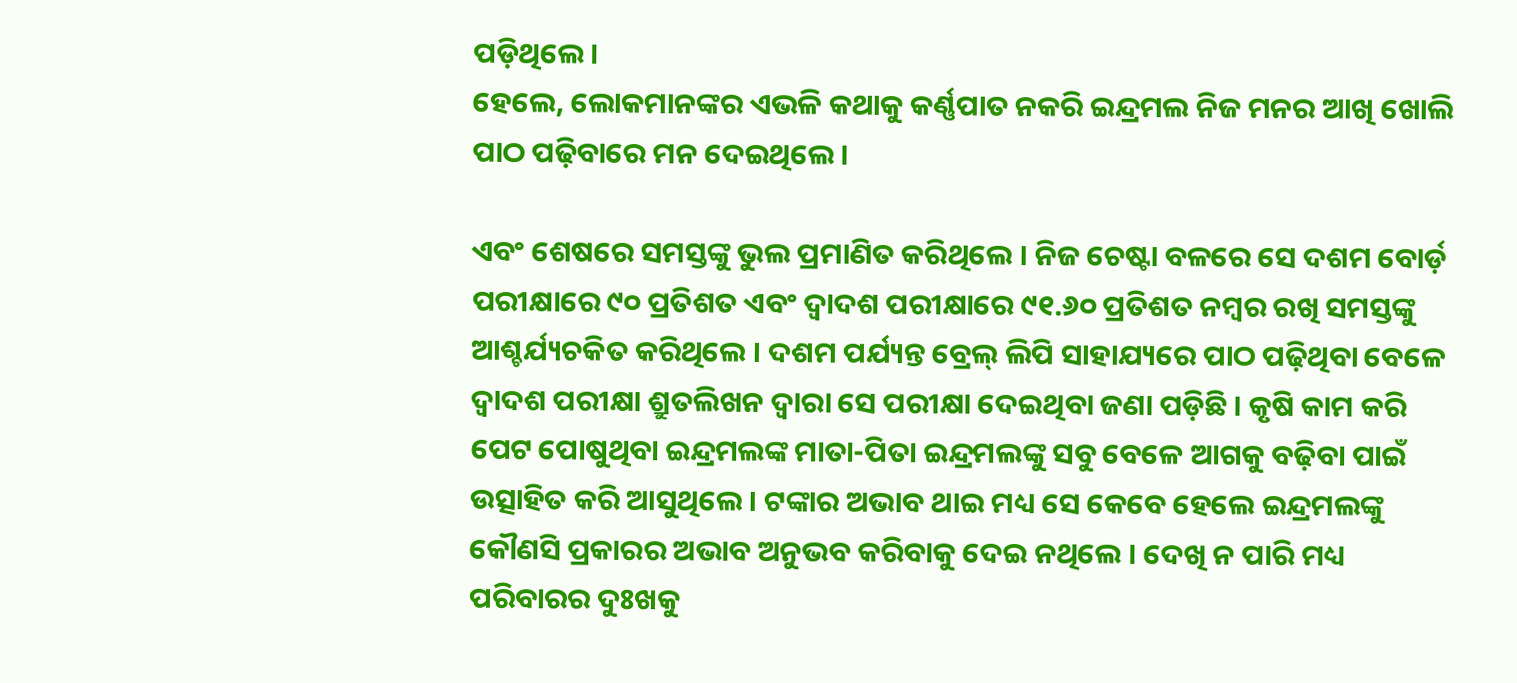ପଡ଼ିଥିଲେ ।
ହେଲେ, ଲୋକମାନଙ୍କର ଏଭଳି କଥାକୁ କର୍ଣ୍ଣପାତ ନକରି ଇନ୍ଦ୍ରମଲ ନିଜ ମନର ଆଖି ଖୋଲି ପାଠ ପଢ଼ିବାରେ ମନ ଦେଇଥିଲେ ।

ଏବଂ ଶେଷରେ ସମସ୍ତଙ୍କୁ ଭୁଲ ପ୍ରମାଣିତ କରିଥିଲେ । ନିଜ ଚେଷ୍ଟା ବଳରେ ସେ ଦଶମ ବୋର୍ଡ଼ ପରୀକ୍ଷାରେ ୯୦ ପ୍ରତିଶତ ଏବଂ ଦ୍ୱାଦଶ ପରୀକ୍ଷାରେ ୯୧.୬୦ ପ୍ରତିଶତ ନମ୍ବର ରଖି ସମସ୍ତଙ୍କୁ ଆଶ୍ଚର୍ଯ୍ୟଚକିତ କରିଥିଲେ । ଦଶମ ପର୍ଯ୍ୟନ୍ତ ବ୍ରେଲ୍‌ ଲିପି ସାହାଯ୍ୟରେ ପାଠ ପଢ଼ିଥିବା ବେଳେ ଦ୍ୱାଦଶ ପରୀକ୍ଷା ଶ୍ରୁତଲିଖନ ଦ୍ୱାରା ସେ ପରୀକ୍ଷା ଦେଇଥିବା ଜଣା ପଡ଼ିଛି । କୃଷି କାମ କରି ପେଟ ପୋଷୁଥିବା ଇନ୍ଦ୍ରମଲଙ୍କ ମାତା-ପିତା ଇନ୍ଦ୍ରମଲଙ୍କୁ ସବୁ ବେଳେ ଆଗକୁ ବଢ଼ିବା ପାଇଁ ଉତ୍ସାହିତ କରି ଆସୁଥିଲେ । ଟଙ୍କାର ଅଭାବ ଥାଇ ମଧ୍ୟ ସେ କେବେ ହେଲେ ଇନ୍ଦ୍ରମଲଙ୍କୁ କୌଣସି ପ୍ରକାରର ଅଭାବ ଅନୁଭବ କରିବାକୁ ଦେଇ ନଥିଲେ । ଦେଖି ନ ପାରି ମଧ୍ୟ ପରିବାରର ଦୁଃଖକୁ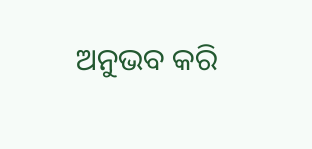ଅନୁଭବ କରି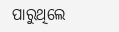ପାରୁଥିଲେ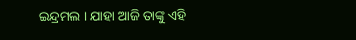ଇନ୍ଦ୍ରମଲ । ଯାହା ଆଜି ତାଙ୍କୁ ଏହି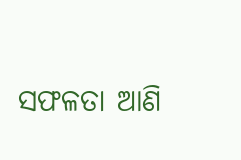ସଫଳତା ଆଣି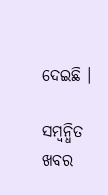ଦେଇଛି ।

ସମ୍ବନ୍ଧିତ ଖବର